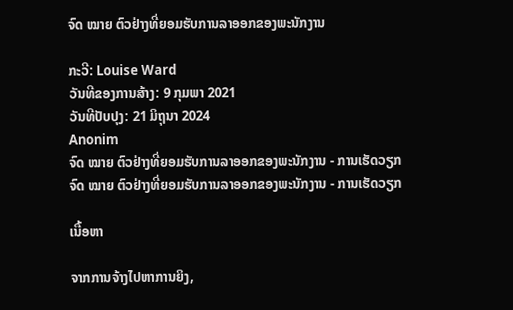ຈົດ ໝາຍ ຕົວຢ່າງທີ່ຍອມຮັບການລາອອກຂອງພະນັກງານ

ກະວີ: Louise Ward
ວັນທີຂອງການສ້າງ: 9 ກຸມພາ 2021
ວັນທີປັບປຸງ: 21 ມິຖຸນາ 2024
Anonim
ຈົດ ໝາຍ ຕົວຢ່າງທີ່ຍອມຮັບການລາອອກຂອງພະນັກງານ - ການເຮັດວຽກ
ຈົດ ໝາຍ ຕົວຢ່າງທີ່ຍອມຮັບການລາອອກຂອງພະນັກງານ - ການເຮັດວຽກ

ເນື້ອຫາ

ຈາກການຈ້າງໄປຫາການຍິງ,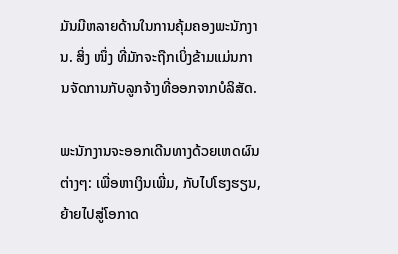ມັນມີຫລາຍດ້ານໃນການຄຸ້ມຄອງພະນັກງານ. ສິ່ງ ໜຶ່ງ ທີ່ມັກຈະຖືກເບິ່ງຂ້າມແມ່ນການຈັດການກັບລູກຈ້າງທີ່ອອກຈາກບໍລິສັດ.

ພະນັກງານຈະອອກເດີນທາງດ້ວຍເຫດຜົນຕ່າງໆ: ເພື່ອຫາເງິນເພີ່ມ, ກັບໄປໂຮງຮຽນ, ຍ້າຍໄປສູ່ໂອກາດ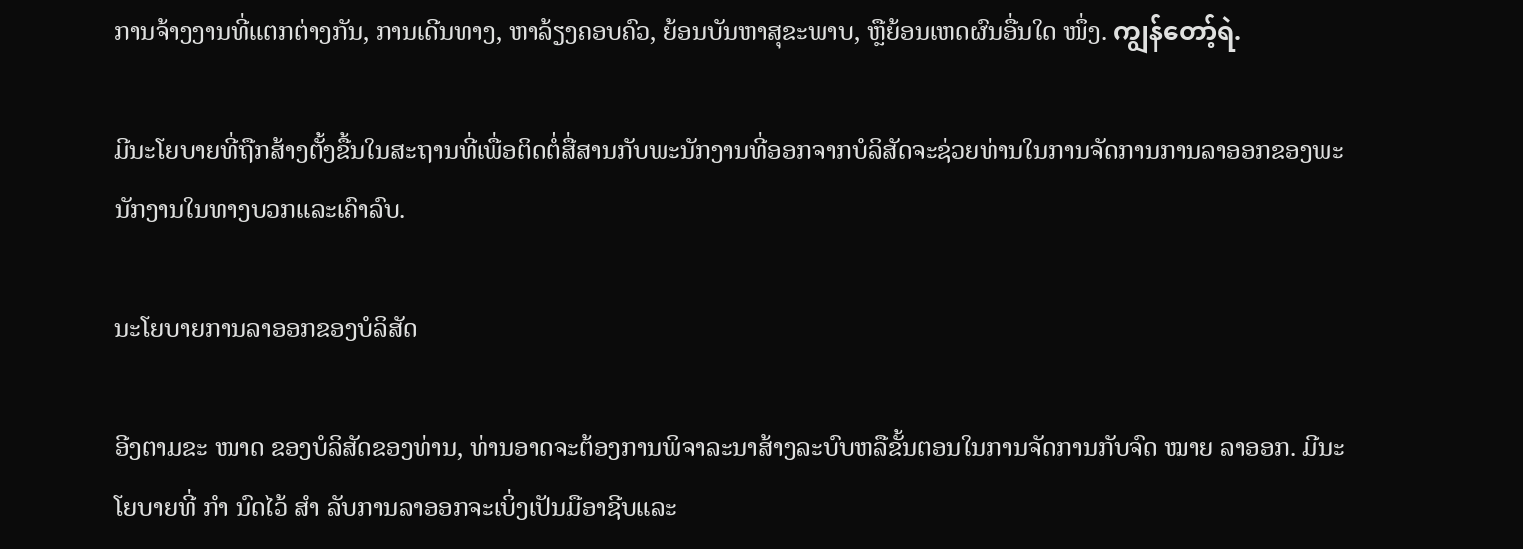ການຈ້າງງານທີ່ແຕກຕ່າງກັນ, ການເດີນທາງ, ຫາລ້ຽງຄອບຄົວ, ຍ້ອນບັນຫາສຸຂະພາບ, ຫຼືຍ້ອນເຫດຜົນອື່ນໃດ ໜຶ່ງ. ကျွန်တော့်ရဲ.

ມີນະໂຍບາຍທີ່ຖືກສ້າງຕັ້ງຂື້ນໃນສະຖານທີ່ເພື່ອຕິດຕໍ່ສື່ສານກັບພະນັກງານທີ່ອອກຈາກບໍລິສັດຈະຊ່ວຍທ່ານໃນການຈັດການການລາອອກຂອງພະນັກງານໃນທາງບວກແລະເຄົາລົບ.

ນະໂຍບາຍການລາອອກຂອງບໍລິສັດ

ອີງຕາມຂະ ໜາດ ຂອງບໍລິສັດຂອງທ່ານ, ທ່ານອາດຈະຕ້ອງການພິຈາລະນາສ້າງລະບົບຫລືຂັ້ນຕອນໃນການຈັດການກັບຈົດ ໝາຍ ລາອອກ. ມີນະໂຍບາຍທີ່ ກຳ ນົດໄວ້ ສຳ ລັບການລາອອກຈະເບິ່ງເປັນມືອາຊີບແລະ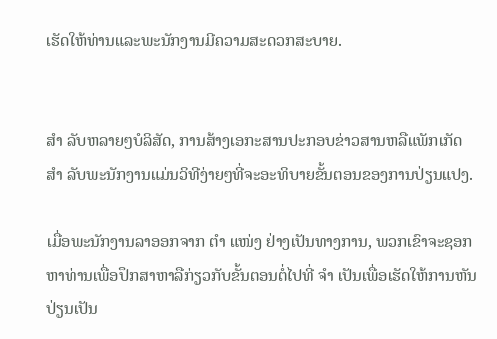ເຮັດໃຫ້ທ່ານແລະພະນັກງານມີຄວາມສະດວກສະບາຍ.


ສຳ ລັບຫລາຍໆບໍລິສັດ, ການສ້າງເອກະສານປະກອບຂ່າວສານຫລືແພັກເກັດ ສຳ ລັບພະນັກງານແມ່ນວິທີງ່າຍໆທີ່ຈະອະທິບາຍຂັ້ນຕອນຂອງການປ່ຽນແປງ.

ເມື່ອພະນັກງານລາອອກຈາກ ຕຳ ແໜ່ງ ຢ່າງເປັນທາງການ, ພວກເຂົາຈະຊອກຫາທ່ານເພື່ອປຶກສາຫາລືກ່ຽວກັບຂັ້ນຕອນຕໍ່ໄປທີ່ ຈຳ ເປັນເພື່ອເຮັດໃຫ້ການຫັນປ່ຽນເປັນ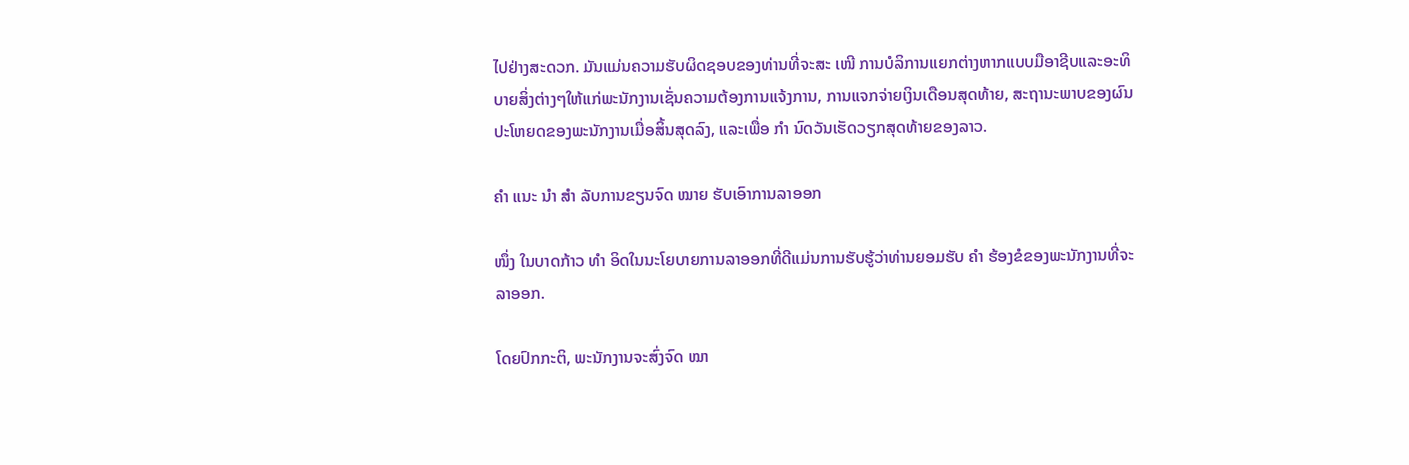ໄປຢ່າງສະດວກ. ມັນແມ່ນຄວາມຮັບຜິດຊອບຂອງທ່ານທີ່ຈະສະ ເໜີ ການບໍລິການແຍກຕ່າງຫາກແບບມືອາຊີບແລະອະທິບາຍສິ່ງຕ່າງໆໃຫ້ແກ່ພະນັກງານເຊັ່ນຄວາມຕ້ອງການແຈ້ງການ, ການແຈກຈ່າຍເງິນເດືອນສຸດທ້າຍ, ສະຖານະພາບຂອງຜົນປະໂຫຍດຂອງພະນັກງານເມື່ອສິ້ນສຸດລົງ, ແລະເພື່ອ ກຳ ນົດວັນເຮັດວຽກສຸດທ້າຍຂອງລາວ.

ຄຳ ແນະ ນຳ ສຳ ລັບການຂຽນຈົດ ໝາຍ ຮັບເອົາການລາອອກ

ໜຶ່ງ ໃນບາດກ້າວ ທຳ ອິດໃນນະໂຍບາຍການລາອອກທີ່ດີແມ່ນການຮັບຮູ້ວ່າທ່ານຍອມຮັບ ຄຳ ຮ້ອງຂໍຂອງພະນັກງານທີ່ຈະລາອອກ.

ໂດຍປົກກະຕິ, ພະນັກງານຈະສົ່ງຈົດ ໝາ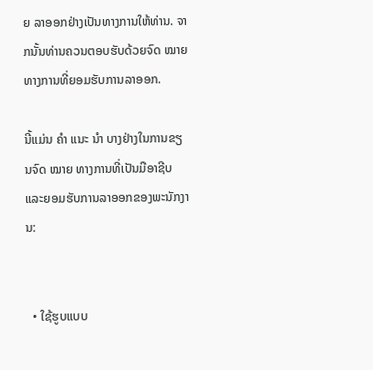ຍ ລາອອກຢ່າງເປັນທາງການໃຫ້ທ່ານ. ຈາກນັ້ນທ່ານຄວນຕອບຮັບດ້ວຍຈົດ ໝາຍ ທາງການທີ່ຍອມຮັບການລາອອກ.

ນີ້ແມ່ນ ຄຳ ແນະ ນຳ ບາງຢ່າງໃນການຂຽນຈົດ ໝາຍ ທາງການທີ່ເປັນມືອາຊີບແລະຍອມຮັບການລາອອກຂອງພະນັກງານ:


  • ໃຊ້ຮູບແບບ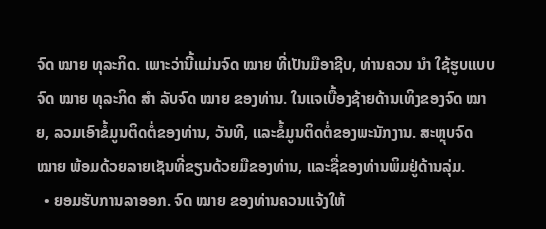ຈົດ ໝາຍ ທຸລະກິດ. ເພາະວ່ານີ້ແມ່ນຈົດ ໝາຍ ທີ່ເປັນມືອາຊີບ, ທ່ານຄວນ ນຳ ໃຊ້ຮູບແບບຈົດ ໝາຍ ທຸລະກິດ ສຳ ລັບຈົດ ໝາຍ ຂອງທ່ານ. ໃນແຈເບື້ອງຊ້າຍດ້ານເທິງຂອງຈົດ ໝາຍ, ລວມເອົາຂໍ້ມູນຕິດຕໍ່ຂອງທ່ານ, ວັນທີ, ແລະຂໍ້ມູນຕິດຕໍ່ຂອງພະນັກງານ. ສະຫຼຸບຈົດ ໝາຍ ພ້ອມດ້ວຍລາຍເຊັນທີ່ຂຽນດ້ວຍມືຂອງທ່ານ, ແລະຊື່ຂອງທ່ານພິມຢູ່ດ້ານລຸ່ມ.
  • ຍອມຮັບການລາອອກ. ຈົດ ໝາຍ ຂອງທ່ານຄວນແຈ້ງໃຫ້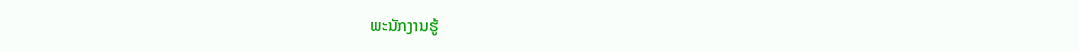ພະນັກງານຮູ້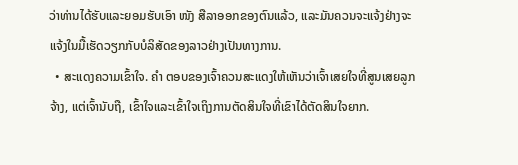ວ່າທ່ານໄດ້ຮັບແລະຍອມຮັບເອົາ ໜັງ ສືລາອອກຂອງຕົນແລ້ວ, ແລະມັນຄວນຈະແຈ້ງຢ່າງຈະແຈ້ງໃນມື້ເຮັດວຽກກັບບໍລິສັດຂອງລາວຢ່າງເປັນທາງການ.
  • ສະແດງຄວາມເຂົ້າໃຈ. ຄຳ ຕອບຂອງເຈົ້າຄວນສະແດງໃຫ້ເຫັນວ່າເຈົ້າເສຍໃຈທີ່ສູນເສຍລູກຈ້າງ, ແຕ່ເຈົ້ານັບຖື, ເຂົ້າໃຈແລະເຂົ້າໃຈເຖິງການຕັດສິນໃຈທີ່ເຂົາໄດ້ຕັດສິນໃຈຍາກ.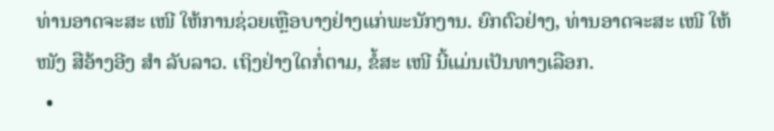ທ່ານອາດຈະສະ ເໜີ ໃຫ້ການຊ່ວຍເຫຼືອບາງຢ່າງແກ່ພະນັກງານ. ຍົກຕົວຢ່າງ, ທ່ານອາດຈະສະ ເໜີ ໃຫ້ ໜັງ ສືອ້າງອີງ ສຳ ລັບລາວ. ເຖິງຢ່າງໃດກໍ່ຕາມ, ຂໍ້ສະ ເໜີ ນີ້ແມ່ນເປັນທາງເລືອກ.
  •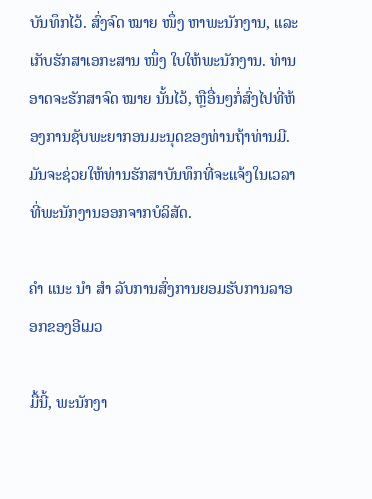ບັນທຶກໄວ້. ສົ່ງຈົດ ໝາຍ ໜຶ່ງ ຫາພະນັກງານ, ແລະເກັບຮັກສາເອກະສານ ໜຶ່ງ ໃບໃຫ້ພະນັກງານ. ທ່ານອາດຈະຮັກສາຈົດ ໝາຍ ນັ້ນໄວ້, ຫຼືອື່ນໆກໍ່ສົ່ງໄປທີ່ຫ້ອງການຊັບພະຍາກອນມະນຸດຂອງທ່ານຖ້າທ່ານມີ. ມັນຈະຊ່ວຍໃຫ້ທ່ານຮັກສາບັນທຶກທີ່ຈະແຈ້ງໃນເວລາທີ່ພະນັກງານອອກຈາກບໍລິສັດ.

ຄຳ ແນະ ນຳ ສຳ ລັບການສົ່ງການຍອມຮັບການລາອອກຂອງອີເມວ

ມື້ນີ້, ພະນັກງາ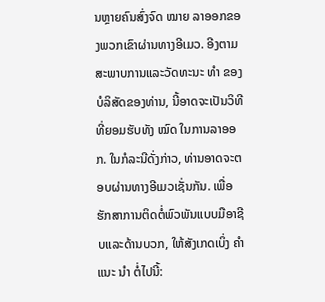ນຫຼາຍຄົນສົ່ງຈົດ ໝາຍ ລາອອກຂອງພວກເຂົາຜ່ານທາງອີເມວ. ອີງຕາມສະພາບການແລະວັດທະນະ ທຳ ຂອງບໍລິສັດຂອງທ່ານ, ນີ້ອາດຈະເປັນວິທີທີ່ຍອມຮັບທັງ ໝົດ ໃນການລາອອກ. ໃນກໍລະນີດັ່ງກ່າວ, ທ່ານອາດຈະຕອບຜ່ານທາງອີເມວເຊັ່ນກັນ. ເພື່ອຮັກສາການຕິດຕໍ່ພົວພັນແບບມືອາຊີບແລະດ້ານບວກ, ໃຫ້ສັງເກດເບິ່ງ ຄຳ ແນະ ນຳ ຕໍ່ໄປນີ້: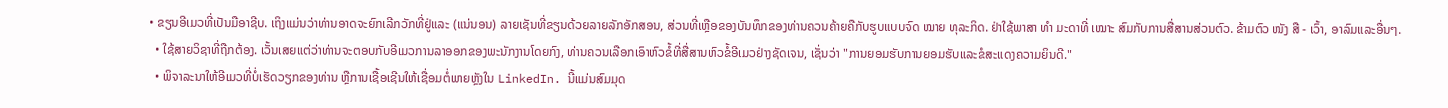• ຂຽນອີເມວທີ່ເປັນມືອາຊີບ. ເຖິງແມ່ນວ່າທ່ານອາດຈະຍົກເລີກວັກທີ່ຢູ່ແລະ (ແນ່ນອນ) ລາຍເຊັນທີ່ຂຽນດ້ວຍລາຍລັກອັກສອນ, ສ່ວນທີ່ເຫຼືອຂອງບັນທຶກຂອງທ່ານຄວນຄ້າຍຄືກັບຮູບແບບຈົດ ໝາຍ ທຸລະກິດ. ຢ່າໃຊ້ພາສາ ທຳ ມະດາທີ່ ເໝາະ ສົມກັບການສື່ສານສ່ວນຕົວ. ຂ້າມຕົວ ໜັງ ສື - ເວົ້າ, ອາລົມແລະອື່ນໆ.
  • ໃຊ້ສາຍວິຊາທີ່ຖືກຕ້ອງ. ເວັ້ນເສຍແຕ່ວ່າທ່ານຈະຕອບກັບອີເມວການລາອອກຂອງພະນັກງານໂດຍກົງ, ທ່ານຄວນເລືອກເອົາຫົວຂໍ້ທີ່ສື່ສານຫົວຂໍ້ອີເມວຢ່າງຊັດເຈນ, ເຊັ່ນວ່າ "ການຍອມຮັບການຍອມຮັບແລະຂໍສະແດງຄວາມຍິນດີ."
  • ພິຈາລະນາໃຫ້ອີເມວທີ່ບໍ່ເຮັດວຽກຂອງທ່ານ ຫຼືການເຊື້ອເຊີນໃຫ້ເຊື່ອມຕໍ່ພາຍຫຼັງໃນ LinkedIn. ນີ້ແມ່ນສົມມຸດ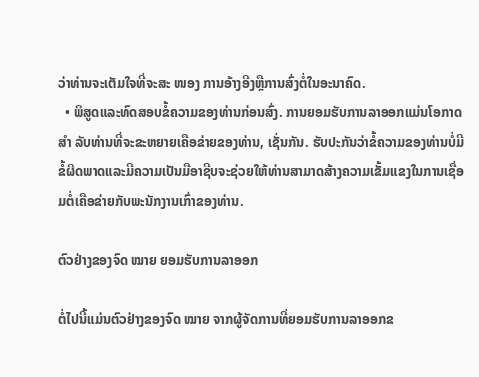ວ່າທ່ານຈະເຕັມໃຈທີ່ຈະສະ ໜອງ ການອ້າງອີງຫຼືການສົ່ງຕໍ່ໃນອະນາຄົດ.
  • ພິສູດແລະທົດສອບຂໍ້ຄວາມຂອງທ່ານກ່ອນສົ່ງ. ການຍອມຮັບການລາອອກແມ່ນໂອກາດ ສຳ ລັບທ່ານທີ່ຈະຂະຫຍາຍເຄືອຂ່າຍຂອງທ່ານ, ເຊັ່ນກັນ. ຮັບປະກັນວ່າຂໍ້ຄວາມຂອງທ່ານບໍ່ມີຂໍ້ຜິດພາດແລະມີຄວາມເປັນມືອາຊີບຈະຊ່ວຍໃຫ້ທ່ານສາມາດສ້າງຄວາມເຂັ້ມແຂງໃນການເຊື່ອມຕໍ່ເຄືອຂ່າຍກັບພະນັກງານເກົ່າຂອງທ່ານ.

ຕົວຢ່າງຂອງຈົດ ໝາຍ ຍອມຮັບການລາອອກ

ຕໍ່ໄປນີ້ແມ່ນຕົວຢ່າງຂອງຈົດ ໝາຍ ຈາກຜູ້ຈັດການທີ່ຍອມຮັບການລາອອກຂ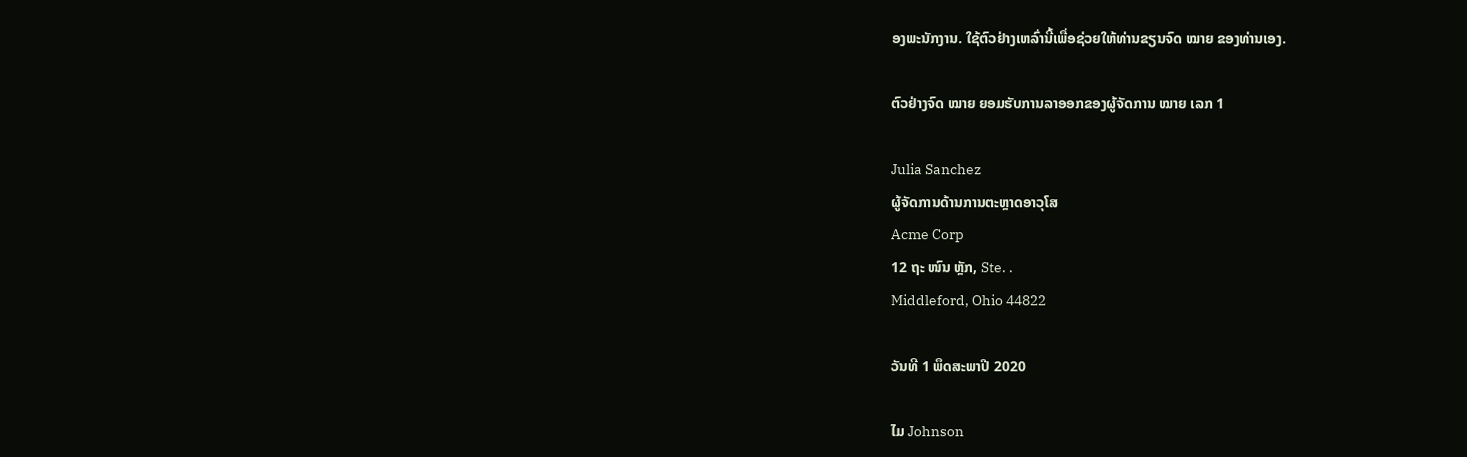ອງພະນັກງານ. ໃຊ້ຕົວຢ່າງເຫລົ່ານີ້ເພື່ອຊ່ວຍໃຫ້ທ່ານຂຽນຈົດ ໝາຍ ຂອງທ່ານເອງ.

ຕົວຢ່າງຈົດ ໝາຍ ຍອມຮັບການລາອອກຂອງຜູ້ຈັດການ ໝາຍ ເລກ 1

Julia Sanchez
ຜູ້ຈັດການດ້ານການຕະຫຼາດອາວຸໂສ
Acme Corp
12 ຖະ ໜົນ ຫຼັກ, Ste. .
Middleford, Ohio 44822

ວັນທີ 1 ພຶດສະພາປີ 2020

ໄມ Johnson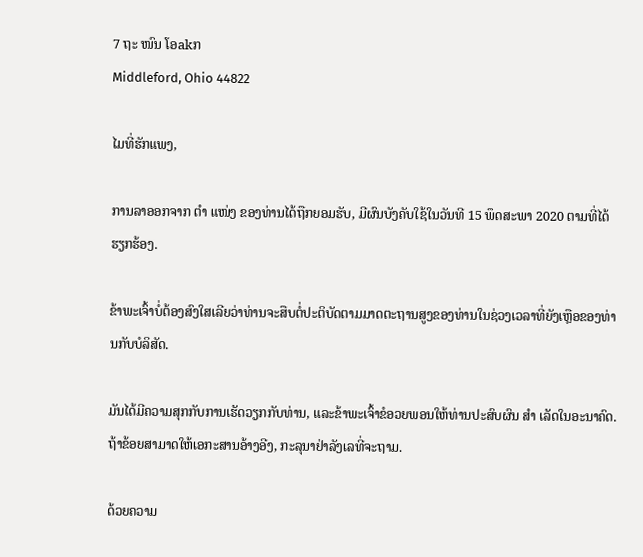7 ຖະ ໜົນ ໂອakກ
Middleford, Ohio 44822

ໄມທີ່ຮັກແພງ,

ການລາອອກຈາກ ຕຳ ແໜ່ງ ຂອງທ່ານໄດ້ຖືກຍອມຮັບ, ມີຜົນບັງຄັບໃຊ້ໃນວັນທີ 15 ພຶດສະພາ 2020 ຕາມທີ່ໄດ້ຮຽກຮ້ອງ.

ຂ້າພະເຈົ້າບໍ່ຕ້ອງສົງໃສເລີຍວ່າທ່ານຈະສືບຕໍ່ປະຕິບັດຕາມມາດຕະຖານສູງຂອງທ່ານໃນຊ່ວງເວລາທີ່ຍັງເຫຼືອຂອງທ່ານກັບບໍລິສັດ.

ມັນໄດ້ມີຄວາມສຸກກັບການເຮັດວຽກກັບທ່ານ, ແລະຂ້າພະເຈົ້າຂໍອວຍພອນໃຫ້ທ່ານປະສົບຜົນ ສຳ ເລັດໃນອະນາຄົດ. ຖ້າຂ້ອຍສາມາດໃຫ້ເອກະສານອ້າງອີງ, ກະລຸນາຢ່າລັງເລທີ່ຈະຖາມ.

ດ້ວຍຄວາມ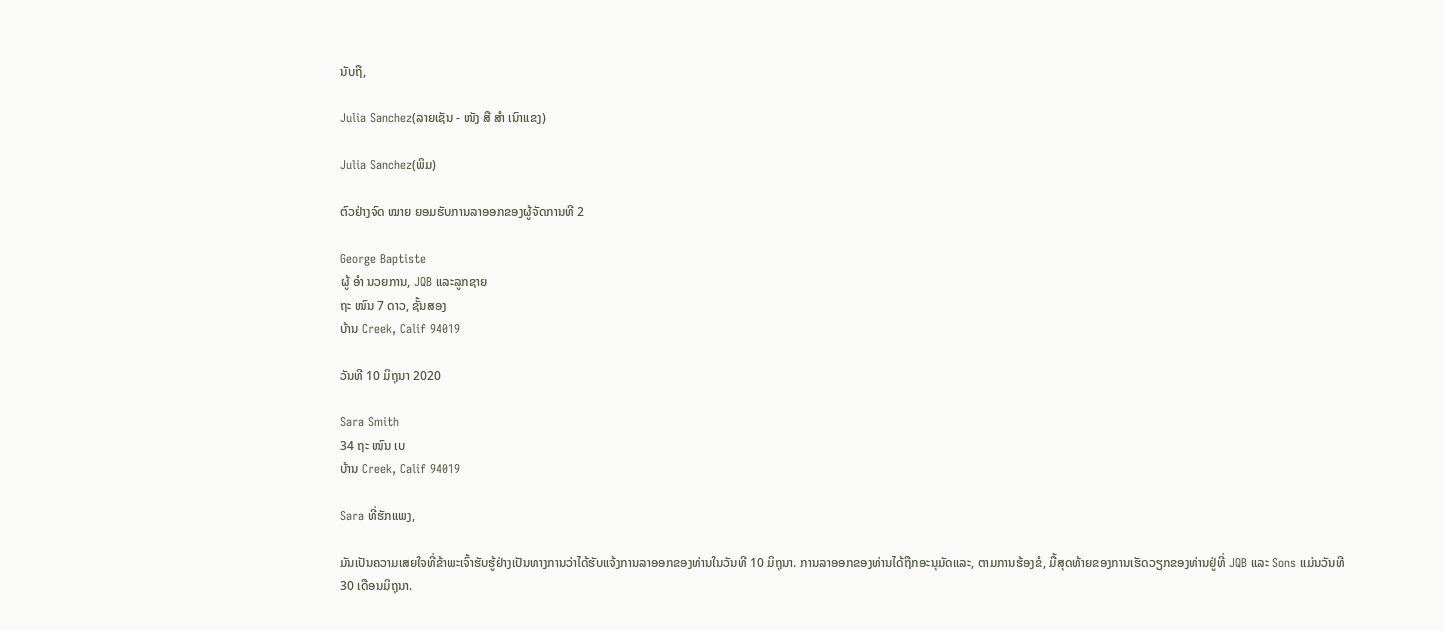ນັບຖື,

Julia Sanchez(ລາຍເຊັນ - ໜັງ ສື ສຳ ເນົາແຂງ)

Julia Sanchez(ພິມ)

ຕົວຢ່າງຈົດ ໝາຍ ຍອມຮັບການລາອອກຂອງຜູ້ຈັດການທີ 2

George Baptiste
ຜູ້ ອຳ ນວຍການ, JQB ແລະລູກຊາຍ
ຖະ ໜົນ 7 ດາວ, ຊັ້ນສອງ
ບ້ານ Creek, Calif 94019

ວັນທີ 10 ມິຖຸນາ 2020

Sara Smith
34 ຖະ ໜົນ ເບ
ບ້ານ Creek, Calif 94019

Sara ທີ່ຮັກແພງ,

ມັນເປັນຄວາມເສຍໃຈທີ່ຂ້າພະເຈົ້າຮັບຮູ້ຢ່າງເປັນທາງການວ່າໄດ້ຮັບແຈ້ງການລາອອກຂອງທ່ານໃນວັນທີ 10 ມິຖຸນາ. ການລາອອກຂອງທ່ານໄດ້ຖືກອະນຸມັດແລະ, ຕາມການຮ້ອງຂໍ, ມື້ສຸດທ້າຍຂອງການເຮັດວຽກຂອງທ່ານຢູ່ທີ່ JQB ແລະ Sons ແມ່ນວັນທີ 30 ເດືອນມິຖຸນາ.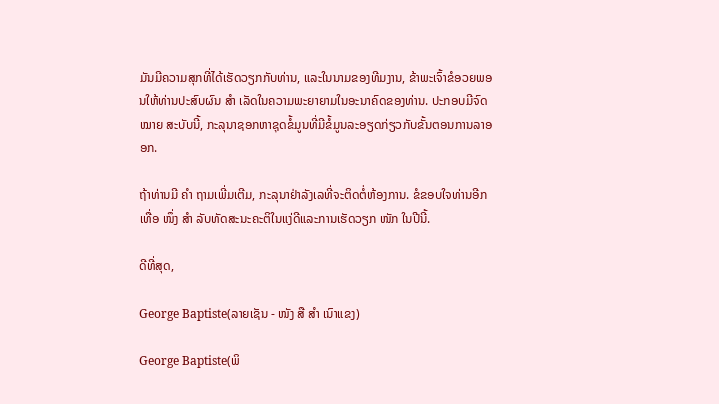ມັນມີຄວາມສຸກທີ່ໄດ້ເຮັດວຽກກັບທ່ານ, ແລະໃນນາມຂອງທີມງານ, ຂ້າພະເຈົ້າຂໍອວຍພອນໃຫ້ທ່ານປະສົບຜົນ ສຳ ເລັດໃນຄວາມພະຍາຍາມໃນອະນາຄົດຂອງທ່ານ. ປະກອບມີຈົດ ໝາຍ ສະບັບນີ້, ກະລຸນາຊອກຫາຊຸດຂໍ້ມູນທີ່ມີຂໍ້ມູນລະອຽດກ່ຽວກັບຂັ້ນຕອນການລາອອກ.

ຖ້າທ່ານມີ ຄຳ ຖາມເພີ່ມເຕີມ, ກະລຸນາຢ່າລັງເລທີ່ຈະຕິດຕໍ່ຫ້ອງການ. ຂໍຂອບໃຈທ່ານອີກເທື່ອ ໜຶ່ງ ສຳ ລັບທັດສະນະຄະຕິໃນແງ່ດີແລະການເຮັດວຽກ ໜັກ ໃນປີນີ້.

ດີທີ່ສຸດ,

George Baptiste(ລາຍເຊັນ - ໜັງ ສື ສຳ ເນົາແຂງ)

George Baptiste(ພິ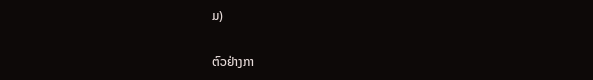ມ)

ຕົວຢ່າງກາ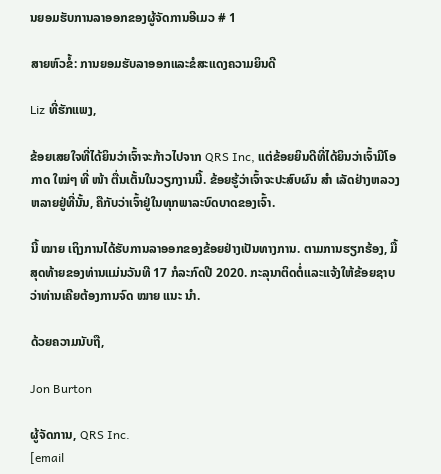ນຍອມຮັບການລາອອກຂອງຜູ້ຈັດການອີເມວ # 1

ສາຍຫົວຂໍ້: ການຍອມຮັບລາອອກແລະຂໍສະແດງຄວາມຍິນດີ

Liz ທີ່ຮັກແພງ,

ຂ້ອຍເສຍໃຈທີ່ໄດ້ຍິນວ່າເຈົ້າຈະກ້າວໄປຈາກ QRS Inc, ແຕ່ຂ້ອຍຍິນດີທີ່ໄດ້ຍິນວ່າເຈົ້າມີໂອກາດ ໃໝ່ໆ ທີ່ ໜ້າ ຕື່ນເຕັ້ນໃນວຽກງານນີ້. ຂ້ອຍຮູ້ວ່າເຈົ້າຈະປະສົບຜົນ ສຳ ເລັດຢ່າງຫລວງຫລາຍຢູ່ທີ່ນັ້ນ, ຄືກັບວ່າເຈົ້າຢູ່ໃນທຸກພາລະບົດບາດຂອງເຈົ້າ.

ນີ້ ໝາຍ ເຖິງການໄດ້ຮັບການລາອອກຂອງຂ້ອຍຢ່າງເປັນທາງການ. ຕາມການຮຽກຮ້ອງ, ມື້ສຸດທ້າຍຂອງທ່ານແມ່ນວັນທີ 17 ກໍລະກົດປີ 2020. ກະລຸນາຕິດຕໍ່ແລະແຈ້ງໃຫ້ຂ້ອຍຊາບວ່າທ່ານເຄີຍຕ້ອງການຈົດ ໝາຍ ແນະ ນຳ.

ດ້ວຍຄວາມນັບຖື,

Jon Burton

ຜູ້ຈັດການ, QRS Inc.
[email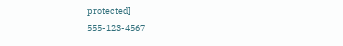protected]
555-123-4567